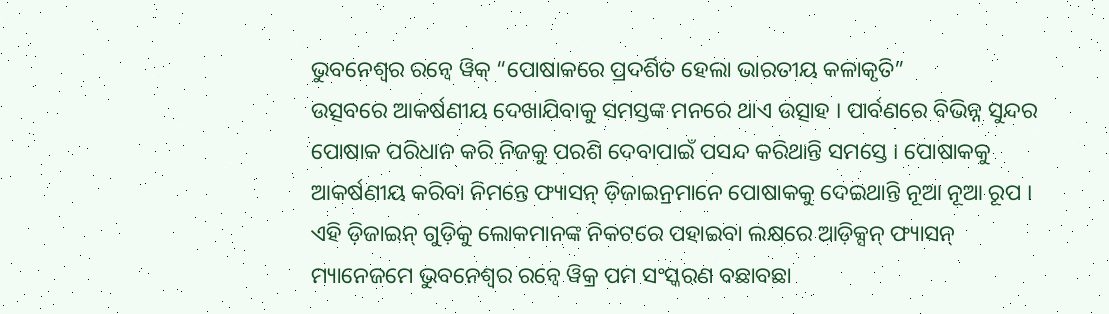ଭୁବନେଶ୍ୱର ରନ୍ୱେ ୱିକ୍ “ପୋଷାକରେ ପ୍ରଦର୍ଶିତ ହେଲା ଭାରତୀୟ କଳାକୃତି”
ଉତ୍ସବରେ ଆକର୍ଷଣୀୟ ଦେଖାଯିବାକୁ ସମସ୍ତଙ୍କ ମନରେ ଥାଏ ଉତ୍ସାହ । ପାର୍ବଣରେ ବିଭିନ୍ନ ସୁନ୍ଦର ପୋଷାକ ପରିଧାନ କରି ନିଜକୁ ପରଶି ଦେବାପାଇଁ ପସନ୍ଦ କରିଥାନ୍ତି ସମସ୍ତେ । ପୋଷାକକୁ ଆକର୍ଷଣୀୟ କରିବା ନିମନ୍ତେ ଫ୍ୟାସନ୍ ଡ଼ିଜାଇନ୍ରମାନେ ପୋଷାକକୁ ଦେଇଥାନ୍ତି ନୂଆ ନୂଆ ରୂପ ।
ଏହି ଡ଼ିଜାଇନ୍ ଗୁଡ଼ିକୁ ଲୋକମାନଙ୍କ ନିକଟରେ ପହାଇବା ଲକ୍ଷରେ ଆଡ଼ିକ୍ସନ୍ ଫ୍ୟାସନ୍ ମ୍ୟାନେଜମେ ଭୁବନେଶ୍ୱର ରନ୍ୱେ ୱିକ୍ର ପମ ସଂସ୍କରଣ ବଛାବଛା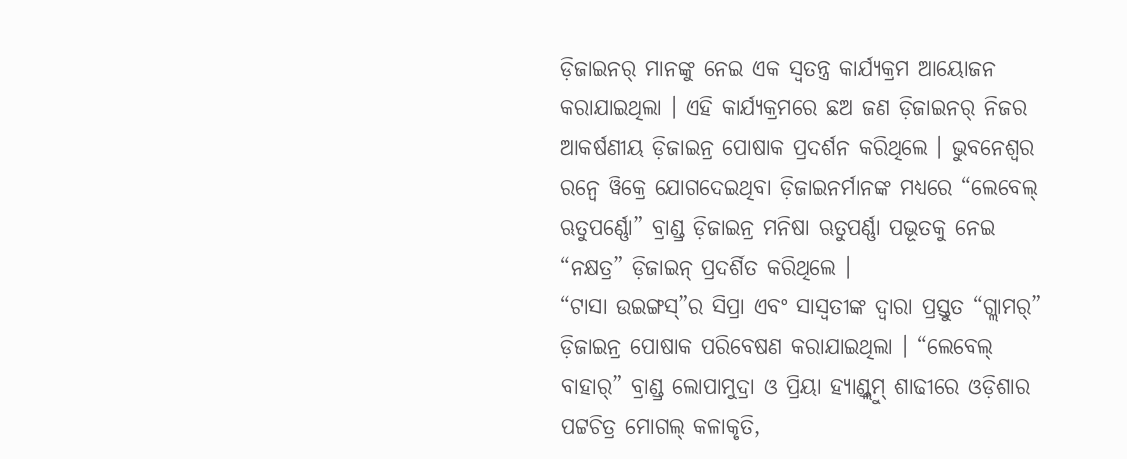ଡ଼ିଜାଇନର୍ ମାନଙ୍କୁ ନେଇ ଏକ ସ୍ୱତନ୍ତ୍ର କାର୍ଯ୍ୟକ୍ରମ ଆୟୋଜନ କରାଯାଇଥିଲା । ଏହି କାର୍ଯ୍ୟକ୍ରମରେ ଛଅ ଜଣ ଡ଼ିଜାଇନର୍ ନିଜର ଆକର୍ଷଣୀୟ ଡ଼ିଜାଇନ୍ର ପୋଷାକ ପ୍ରଦର୍ଶନ କରିଥିଲେ । ଭୁବନେଶ୍ୱର ରନ୍ୱେ ୱିକ୍ରେ ଯୋଗଦେଇଥିବା ଡ଼ିଜାଇନର୍ମାନଙ୍କ ମଧ୍ୟରେ “ଲେବେଲ୍ ଋତୁପର୍ଣ୍ଣୋ” ବ୍ରାଣ୍ଡ୍ର ଡ଼ିଜାଇନ୍ର ମନିଷା ଋତୁପର୍ଣ୍ଣା ପଭୂତକୁ ନେଇ “ନକ୍ଷତ୍ର” ଡ଼ିଜାଇନ୍ ପ୍ରଦର୍ଶିତ କରିଥିଲେ ।
“ଟାସା ଉଇଙ୍ଗସ୍”ର ସିପ୍ରା ଏବଂ ସାସ୍ୱତୀଙ୍କ ଦ୍ୱାରା ପ୍ରସ୍ତୁତ “ଗ୍ଲାମର୍” ଡ଼ିଜାଇନ୍ର ପୋଷାକ ପରିବେଷଣ କରାଯାଇଥିଲା । “ଲେବେଲ୍ ବାହାର୍” ବ୍ରାଣ୍ଡ୍ର ଲୋପାମୁଦ୍ରା ଓ ପ୍ରିୟା ହ୍ୟାଣ୍ଡ୍ଲୁମ୍ ଶାଢୀରେ ଓଡ଼ିଶାର ପଟ୍ଟଚିତ୍ର ମୋଗଲ୍ କଳାକୃତି,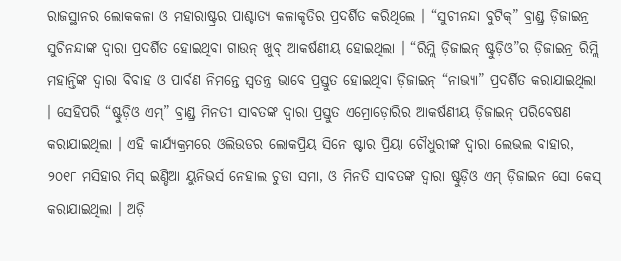ରାଜସ୍ଥାନର ଲୋକକଳା ଓ ମହାରାଷ୍ଟ୍ରର ପାଶ୍ଚାତ୍ୟ କଳାକୃତିର ପ୍ରଦର୍ଶିତ କରିଥିଲେ । “ସୁଚୀନନ୍ଦା ବୁଟିକ୍” ବ୍ରାଣ୍ଡ୍ର ଡ଼ିଜାଇନ୍ର ସୁଚିନନ୍ଦାଙ୍କ ଦ୍ୱାରା ପ୍ରଦର୍ଶିତ ହୋଇଥିବା ଗାଉନ୍ ଖୁବ୍ ଆକର୍ଷଣୀୟ ହୋଇଥିଲା । “ରିମ୍ଲି ଡ଼ିଜାଇନ୍ ଷ୍ଟୁଡ଼ିଓ”ର ଡ଼ିଜାଇନ୍ର ରିମ୍ଲି ମହାନ୍ତିଙ୍କ ଦ୍ୱାରା ବିବାହ ଓ ପାର୍ବଣ ନିମନ୍ତେ ସ୍ୱତନ୍ତ୍ର ଭାବେ ପ୍ରସ୍ତୁତ ହୋଇଥିବା ଡ଼ିଜାଇନ୍ “ନାଭ୍ୟା” ପ୍ରଦର୍ଶିତ କରାଯାଇଥିଲା । ସେହିପରି “ଷ୍ଟୁଡ଼ିଓ ଏମ୍” ବ୍ରାଣ୍ଡ୍ର ମିନତୀ ସାବତଙ୍କ ଦ୍ୱାରା ପ୍ରସ୍ତୁତ ଏମ୍ରୋଡ଼ୋରିର ଆକର୍ଷଣୀୟ ଡ଼ିଜାଇନ୍ ପରିବେଷଣ କରାଯାଇଥିଲା । ଏହି କାର୍ଯ୍ୟକ୍ରମରେ ଓଲିଉଡର ଲୋକପ୍ରିୟ ସିନେ ଷ୍ଟାର ପ୍ରିୟା ଚୌଧୁରୀଙ୍କ ଦ୍ୱାରା ଲେଭଲ ବାହାର, ୨୦୧୮ ମସିହାର ମିସ୍ ଇଣ୍ଡିଆ ୟୁନିଭର୍ସ ନେହାଲ ଚୁଡା ସମା, ଓ ମିନତି ସାବତଙ୍କ ଦ୍ୱାରା ଷ୍ଟୁଡ଼ିଓ ଏମ୍ ଡ଼ିଜାଇନ ସୋ କେସ୍ କରାଯାଇଥିଲା । ଅଡ଼ି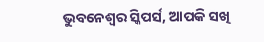ଭୁବନେଶ୍ୱର ସ୍କିପର୍ସ, ଆପକି ସଖି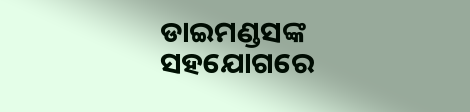ଡାଇମଣ୍ଡସଙ୍କ ସହଯୋଗରେ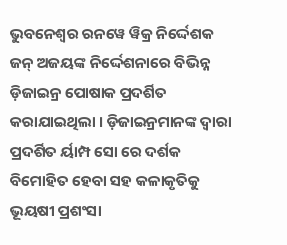ଭୁବନେଶ୍ୱର ରନୱେ ୱିକ୍ର ନିର୍ଦ୍ଦେଶକ ଜନ୍ ଅଜୟଙ୍କ ନିର୍ଦ୍ଦେଶନାରେ ବିଭିନ୍ନ ଡ଼ିଜାଇନ୍ର ପୋଷାକ ପ୍ରଦର୍ଶିତ କରାଯାଇଥିଲା । ଡ଼ିଜାଇନ୍ରମାନଙ୍କ ଦ୍ୱାରା ପ୍ରଦର୍ଶିତ ର୍ୟାମ୍ପ ସୋ ରେ ଦର୍ଶକ ବିମୋହିତ ହେବା ସହ କଳାକୃତିକୁ ଭୂୟଷୀ ପ୍ରଶଂସା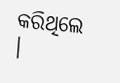କରିଥିଲେ ।